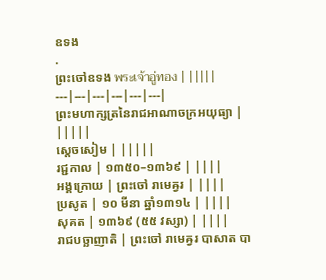ឧទង
.
ព្រះចៅឧទង พระเจ้าอู่ทอง | |||||
---|---|---|---|---|---|
ព្រះមហាក្សត្រនៃរាជអាណាចក្រអយុធ្យា | |||||
ស្ដេចសៀម | |||||
រជ្ជកាល | ១៣៥០–១៣៦៩ | ||||
អង្គក្រោយ | ព្រះចៅ រាមេឝ្វរ | ||||
ប្រសូត | ១០ មីនា ឆ្នាំ១៣១៤ | ||||
សុគត | ១៣៦៩ (៥៥ វស្សា) | ||||
រាជបច្ឆាញាតិ | ព្រះចៅ រាមេឝ្វរ បាសាត បា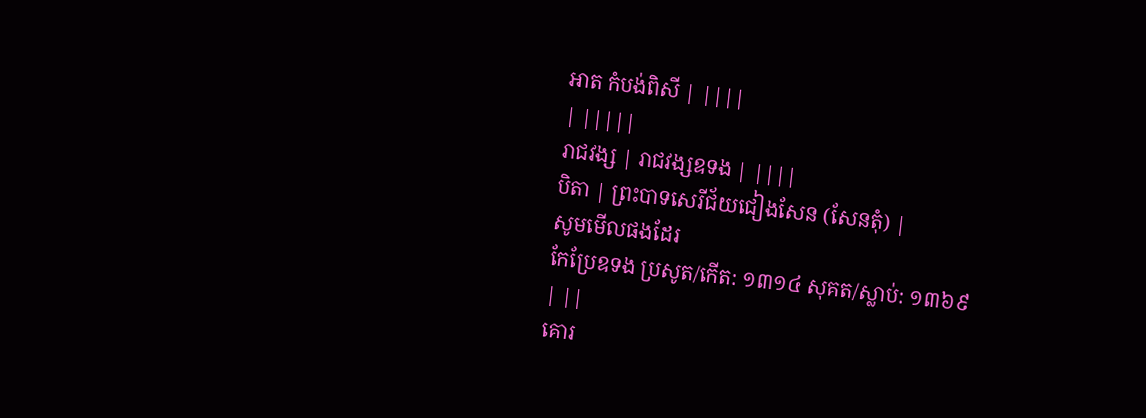អាត កំបង់ពិសី | ||||
| |||||
រាជវង្ស | រាជវង្សឧទង | ||||
បិតា | ព្រះបាទសេរីជ័យជៀងសែន (សែនតុំ) |
សូមមើលផងដែរ
កែប្រែឧទង ប្រសូត/កើត: ១៣១៤ សុគត/ស្លាប់: ១៣៦៩
| ||
គោរ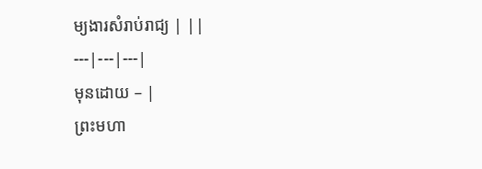ម្យងារសំរាប់រាជ្យ | ||
---|---|---|
មុនដោយ – |
ព្រះមហា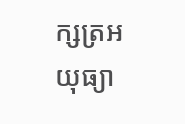ក្សត្រអយុធ្យា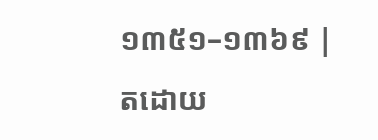១៣៥១–១៣៦៩ |
តដោយ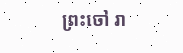ព្រះចៅ រា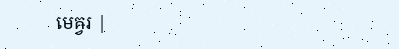មេឝ្វរ |